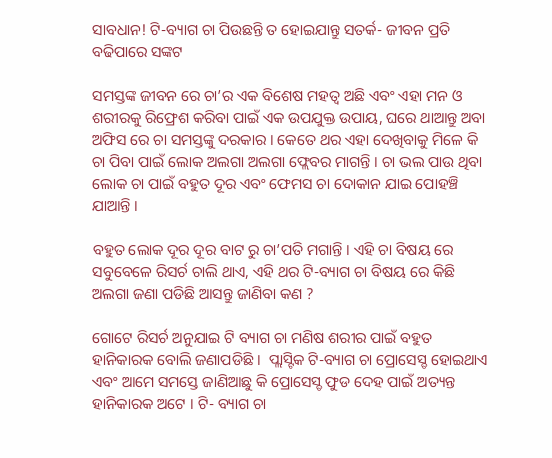ସାବଧାନ! ଟି-ବ୍ୟାଗ ଚା ପିଉଛନ୍ତି ତ ହୋଇଯାନ୍ତୁ ସତର୍କ- ଜୀବନ ପ୍ରତି ବଢିପାରେ ସଙ୍କଟ

ସମସ୍ତଙ୍କ ଜୀବନ ରେ ଚା’ର ଏକ ବିଶେଷ ମହତ୍ଵ ଅଛି ଏବଂ ଏହା ମନ ଓ ଶରୀରକୁ ରିଫ୍ରେଶ କରିବା ପାଇଁ ଏକ ଉପଯୁକ୍ତ ଉପାୟ, ଘରେ ଥାଆନ୍ତୁ ଅବା ଅଫିସ ରେ ଚା ସମସ୍ତଙ୍କୁ ଦରକାର । କେତେ ଥର ଏହା ଦେଖିବାକୁ ମିଳେ କି ଚା ପିବା ପାଇଁ ଲୋକ ଅଲଗା ଅଲଗା ଫ୍ଲେବର ମାଗନ୍ତି । ଚା ଭଲ ପାଉ ଥିବା ଲୋକ ଚା ପାଇଁ ବହୁତ ଦୂର ଏବଂ ଫେମସ ଚା ଦୋକାନ ଯାଇ ପୋହଞ୍ଚି ଯାଆନ୍ତି ।

ବହୁତ ଲୋକ ଦୂର ଦୂର ବାଟ ରୁ ଚା’ପତି ମଗାନ୍ତି । ଏହି ଚା ବିଷୟ ରେ ସବୁବେଳେ ରିସର୍ଚ ଚାଲି ଥାଏ, ଏହି ଥର ଟି-ବ୍ୟାଗ ଚା ବିଷୟ ରେ କିଛି ଅଲଗା ଜଣା ପଡିଛି ଆସନ୍ତୁ ଜାଣିବା କଣ ?

ଗୋଟେ ରିସର୍ଚ ଅନୁଯାଇ ଟି ବ୍ୟାଗ ଚା ମଣିଷ ଶରୀର ପାଇଁ ବହୁତ ହାନିକାରକ ବୋଲି ଜଣାପଡିଛି ।  ପ୍ଲାସ୍ଟିକ ଟି-ବ୍ୟାଗ ଚା ପ୍ରୋସେସ୍ଡ ହୋଇଥାଏ ଏବଂ ଆମେ ସମସ୍ତେ ଜାଣିଆଛୁ କି ପ୍ରୋସେସ୍ଡ ଫୁଡ ଦେହ ପାଇଁ ଅତ୍ୟନ୍ତ ହାନିକାରକ ଅଟେ । ଟି- ବ୍ୟାଗ ଚା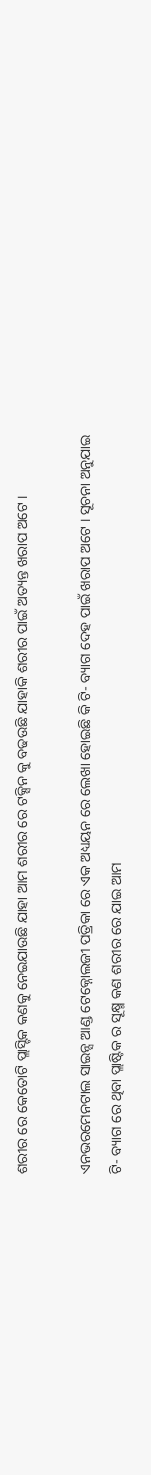ଶରୀର ରେ କେତୋଟି ପ୍ଲାସ୍ଟିକ କଣକୁ ନେଇଯାଉଛି ଯାହା ଆମ ଶରୀର ରେ ଟକ୍ସିନ କୁ ବଢଉଛି ଯାହାକି ଶରୀର ପାଇଁ ଅତ୍ୟନ୍ତ ଖରାପ ଅଟେ ।

ଏନଭରମେନଟାଲ ସାଇନ୍ସ ଆଣ୍ଡ ଟେକ୍ନୋଲଜୀ ପତ୍ରିକା ରେ ଏକ ଅଧ୍ୟୟନ ରେ ଲେଖା ହୋଇଛି କି ଟି- ବ୍ୟାଗ ଦେହ ପାଇଁ ଖରାପ ଅଟେ । ସୂଚନା ଅନୁଯାଇ ଟି- ବ୍ୟାଗ ରେ ଥିବା ପ୍ଲାଷ୍ଟିକ ର ସୂକ୍ଷ୍ମ କଣ ଶରୀର ରେ ଯାଇ ଆମ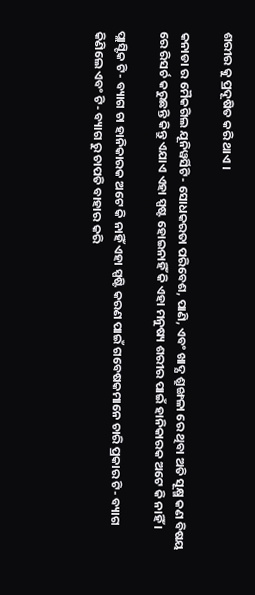ଶରୀର କୁ ପ୍ରଦୂଷିତ କରି ଥାଏ ।

କନାଡା ର ମୈକଗିଲ ଯୂନିୱର୍ସିଟି- ସୋଧକରତା ପରିବେଶ, ପାଣି, ଏବଂ ଖାଦ୍ଯ ଶ୍ରୁଙ୍ଖଳା ରେ ଥିବା ଅତି ସୂକ୍ଷ୍ମ କଣ ବିଷୟ ରେ ରିସର୍ଚ କରୁଛନ୍ତି କିନ୍ତୁ ଏଯାଏ ଏହା ସ୍ପଷ୍ଟ ହୋଇନାହିଁ କି ଏହା ମନୁଷ୍ୟ ଶରୀର ପାଇଁ ହାନିକାରକ ଅଟେ କି ନାହିଁ ।

ପ୍ଲାସ୍ଟିକ ଟି- ବ୍ୟାଗ ଚା ହାନିକାରକ ଅଟେ କି ନାହିଁ ଏହା ସ୍ପଷ୍ଟି କରଣ ପାଇଁ ଗବେଷକମାନେ ଚାରି ପ୍ରକାର ଟି- ବ୍ୟାଗ କିଣିଲେ ଏବଂ ଟି- ବ୍ୟାଗ ରୁ ଚାପତି ବାହାର କରି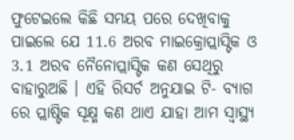ଫୁଟେଇଲେ କିଛି ସମୟ ପରେ ଦେଖିବାକୁ ପାଇଲେ ଯେ 11.6 ଅରବ ମାଇକ୍ରୋପ୍ଲାସ୍ଟିକ ଓ 3.1 ଅରବ ନୈନୋପ୍ଲାସ୍ଟିକ କଣ ସେଥିରୁ ବାହାରୁଅଛି । ଏହି ରିସର୍ଚ ଅନୁଯାଇ ଟି- ବ୍ୟାଗ ରେ ପ୍ଲାଷ୍ଟିକ ସୂକ୍ଷ୍ମ କଣ ଥାଏ ଯାହା ଆମ ସ୍ୱାସ୍ଥ୍ୟ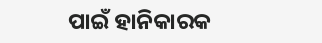ପାଇଁ ହାନିକାରକ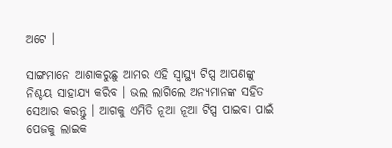ଅଟେ ।

ସାଙ୍ଗମାନେ ଆଶାକରୁଛୁ ଆମର ଏହି ସ୍ୱାସ୍ଥ୍ୟ ଟିପ୍ସ ଆପଣଙ୍କୁ ନିଶ୍ଚୟ ସାହାଯ୍ୟ କରିବ । ଭଲ ଲାଗିଲେ ଅନ୍ୟମାନଙ୍କ ସହିତ ସେଆର କରନ୍ତୁ । ଆଗକୁ ଏମିତି ନୂଆ ନୂଆ ଟିପ୍ସ ପାଇବା ପାଇଁ ପେଜକୁ ଲାଇକ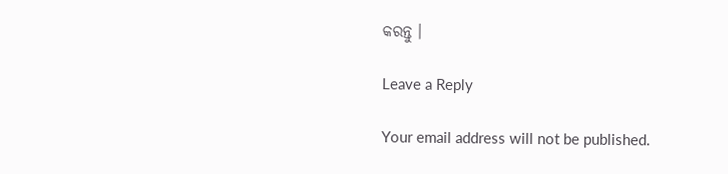କରନ୍ତୁ ।

Leave a Reply

Your email address will not be published.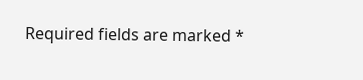Required fields are marked *